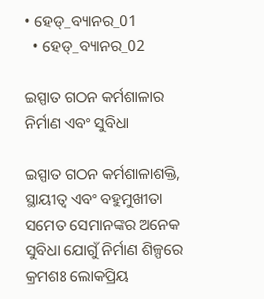• ହେଡ୍_ବ୍ୟାନର_01
  • ହେଡ୍_ବ୍ୟାନର_02

ଇସ୍ପାତ ଗଠନ କର୍ମଶାଳାର ନିର୍ମାଣ ଏବଂ ସୁବିଧା

ଇସ୍ପାତ ଗଠନ କର୍ମଶାଳାଶକ୍ତି, ସ୍ଥାୟୀତ୍ୱ ଏବଂ ବହୁମୁଖୀତା ସମେତ ସେମାନଙ୍କର ଅନେକ ସୁବିଧା ଯୋଗୁଁ ନିର୍ମାଣ ଶିଳ୍ପରେ କ୍ରମଶଃ ଲୋକପ୍ରିୟ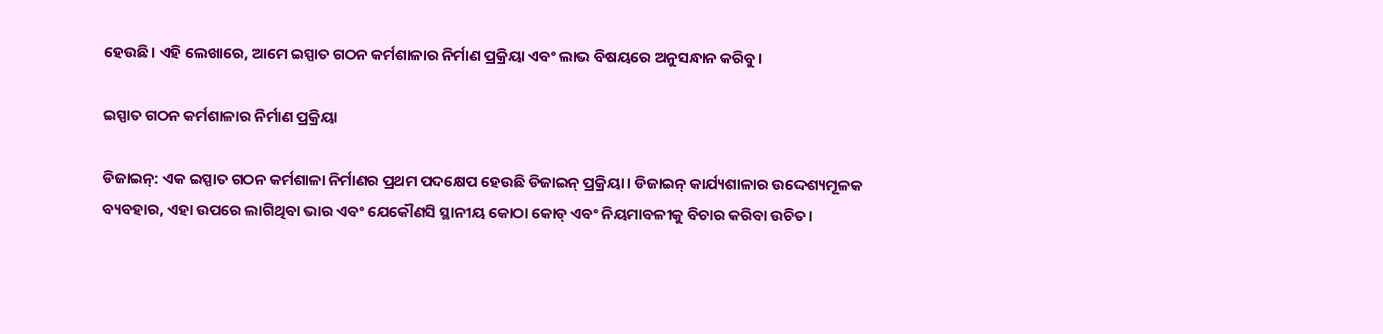ହେଉଛି। ଏହି ଲେଖାରେ, ଆମେ ଇସ୍ପାତ ଗଠନ କର୍ମଶାଳାର ନିର୍ମାଣ ପ୍ରକ୍ରିୟା ଏବଂ ଲାଭ ବିଷୟରେ ଅନୁସନ୍ଧାନ କରିବୁ।

ଇସ୍ପାତ ଗଠନ କର୍ମଶାଳାର ନିର୍ମାଣ ପ୍ରକ୍ରିୟା

ଡିଜାଇନ୍: ଏକ ଇସ୍ପାତ ଗଠନ କର୍ମଶାଳା ନିର୍ମାଣର ପ୍ରଥମ ପଦକ୍ଷେପ ହେଉଛି ଡିଜାଇନ୍ ପ୍ରକ୍ରିୟା। ଡିଜାଇନ୍ କାର୍ଯ୍ୟଶାଳାର ଉଦ୍ଦେଶ୍ୟମୂଳକ ବ୍ୟବହାର, ଏହା ଉପରେ ଲାଗିଥିବା ଭାର ଏବଂ ଯେକୌଣସି ସ୍ଥାନୀୟ କୋଠା କୋଡ୍ ଏବଂ ନିୟମାବଳୀକୁ ବିଚାର କରିବା ଉଚିତ।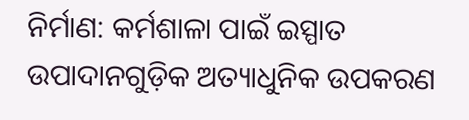ନିର୍ମାଣ: କର୍ମଶାଳା ପାଇଁ ଇସ୍ପାତ ଉପାଦାନଗୁଡ଼ିକ ଅତ୍ୟାଧୁନିକ ଉପକରଣ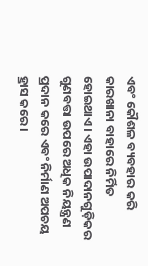ଏବଂ କୌଶଳ ବ୍ୟବହାର କରି କାରଖାନା ବାହାରେ ନିର୍ମିତ ହୋଇଥାଏ। ଏହା ଉପାଦାନଗୁଡ଼ିକର ଗୁଣବତ୍ତା ଉପରେ ଅଧିକ ନିୟନ୍ତ୍ରଣ ପ୍ରଦାନ କରେ ଏବଂ ନିର୍ମାଣ ଅପଚୟ ହ୍ରାସ କରେ।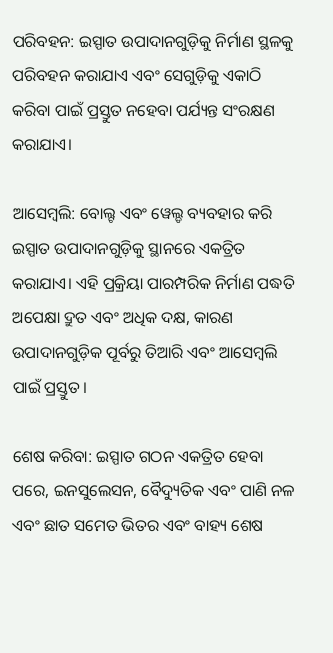ପରିବହନ: ଇସ୍ପାତ ଉପାଦାନଗୁଡ଼ିକୁ ନିର୍ମାଣ ସ୍ଥଳକୁ ପରିବହନ କରାଯାଏ ଏବଂ ସେଗୁଡ଼ିକୁ ଏକାଠି କରିବା ପାଇଁ ପ୍ରସ୍ତୁତ ନହେବା ପର୍ଯ୍ୟନ୍ତ ସଂରକ୍ଷଣ କରାଯାଏ।

ଆସେମ୍ବଲି: ବୋଲ୍ଟ ଏବଂ ୱେଲ୍ଡ ବ୍ୟବହାର କରି ଇସ୍ପାତ ଉପାଦାନଗୁଡ଼ିକୁ ସ୍ଥାନରେ ଏକତ୍ରିତ କରାଯାଏ। ଏହି ପ୍ରକ୍ରିୟା ପାରମ୍ପରିକ ନିର୍ମାଣ ପଦ୍ଧତି ଅପେକ୍ଷା ଦ୍ରୁତ ଏବଂ ଅଧିକ ଦକ୍ଷ, କାରଣ ଉପାଦାନଗୁଡ଼ିକ ପୂର୍ବରୁ ତିଆରି ଏବଂ ଆସେମ୍ବଲି ପାଇଁ ପ୍ରସ୍ତୁତ।

ଶେଷ କରିବା: ଇସ୍ପାତ ଗଠନ ଏକତ୍ରିତ ହେବା ପରେ, ଇନସୁଲେସନ, ବୈଦ୍ୟୁତିକ ଏବଂ ପାଣି ନଳ ଏବଂ ଛାତ ସମେତ ଭିତର ଏବଂ ବାହ୍ୟ ଶେଷ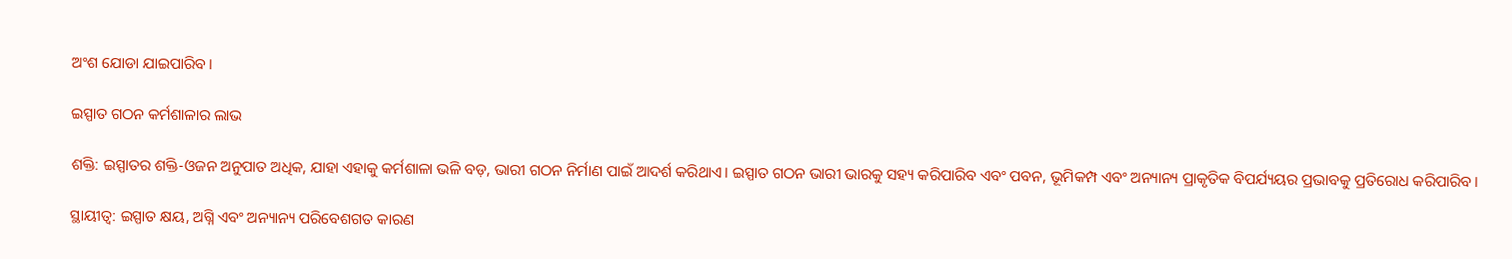ଅଂଶ ଯୋଡା ଯାଇପାରିବ।

ଇସ୍ପାତ ଗଠନ କର୍ମଶାଳାର ଲାଭ

ଶକ୍ତି: ଇସ୍ପାତର ଶକ୍ତି-ଓଜନ ଅନୁପାତ ଅଧିକ, ଯାହା ଏହାକୁ କର୍ମଶାଳା ଭଳି ବଡ଼, ଭାରୀ ଗଠନ ନିର୍ମାଣ ପାଇଁ ଆଦର୍ଶ କରିଥାଏ। ଇସ୍ପାତ ଗଠନ ଭାରୀ ଭାରକୁ ସହ୍ୟ କରିପାରିବ ଏବଂ ପବନ, ଭୂମିକମ୍ପ ଏବଂ ଅନ୍ୟାନ୍ୟ ପ୍ରାକୃତିକ ବିପର୍ଯ୍ୟୟର ପ୍ରଭାବକୁ ପ୍ରତିରୋଧ କରିପାରିବ।

ସ୍ଥାୟୀତ୍ୱ: ଇସ୍ପାତ କ୍ଷୟ, ଅଗ୍ନି ଏବଂ ଅନ୍ୟାନ୍ୟ ପରିବେଶଗତ କାରଣ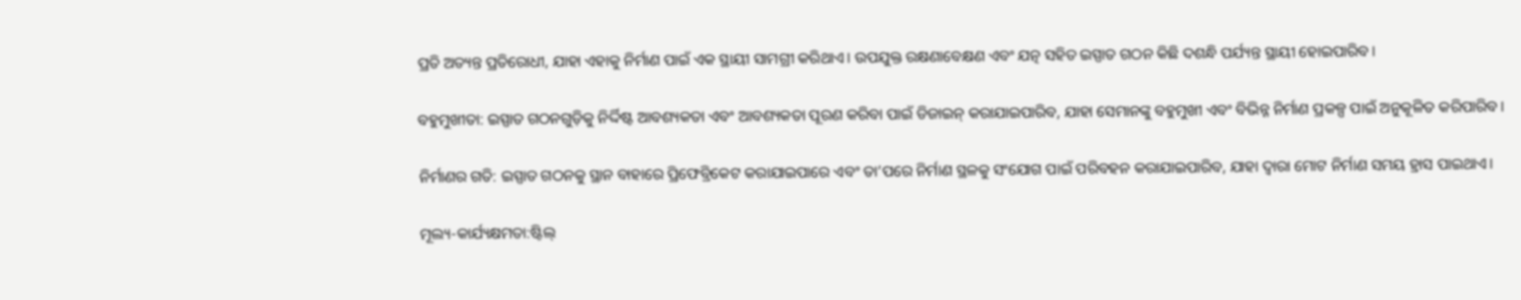ପ୍ରତି ଅତ୍ୟନ୍ତ ପ୍ରତିରୋଧୀ, ଯାହା ଏହାକୁ ନିର୍ମାଣ ପାଇଁ ଏକ ସ୍ଥାୟୀ ସାମଗ୍ରୀ କରିଥାଏ। ଉପଯୁକ୍ତ ରକ୍ଷଣାବେକ୍ଷଣ ଏବଂ ଯତ୍ନ ସହିତ ଇସ୍ପାତ ଗଠନ କିଛି ଦଶନ୍ଧି ପର୍ଯ୍ୟନ୍ତ ସ୍ଥାୟୀ ହୋଇପାରିବ।

ବହୁମୁଖୀତା: ଇସ୍ପାତ ଗଠନଗୁଡ଼ିକୁ ନିର୍ଦ୍ଦିଷ୍ଟ ଆବଶ୍ୟକତା ଏବଂ ଆବଶ୍ୟକତା ପୂରଣ କରିବା ପାଇଁ ଡିଜାଇନ୍ କରାଯାଇପାରିବ, ଯାହା ସେମାନଙ୍କୁ ବହୁମୁଖୀ ଏବଂ ବିଭିନ୍ନ ନିର୍ମାଣ ପ୍ରକଳ୍ପ ପାଇଁ ଅନୁକୂଳିତ କରିପାରିବ।

ନିର୍ମାଣର ଗତି: ଇସ୍ପାତ ଗଠନକୁ ସ୍ଥାନ ବାହାରେ ପ୍ରିଫେବ୍ରିକେଟ କରାଯାଇପାରେ ଏବଂ ତା’ପରେ ନିର୍ମାଣ ସ୍ଥଳକୁ ସଂଯୋଗ ପାଇଁ ପରିବହନ କରାଯାଇପାରିବ, ଯାହା ଦ୍ଵାରା ମୋଟ ନିର୍ମାଣ ସମୟ ହ୍ରାସ ପାଇଥାଏ।

ମୂଲ୍ୟ-କାର୍ଯ୍ୟକ୍ଷମତା:ଷ୍ଟିଲ୍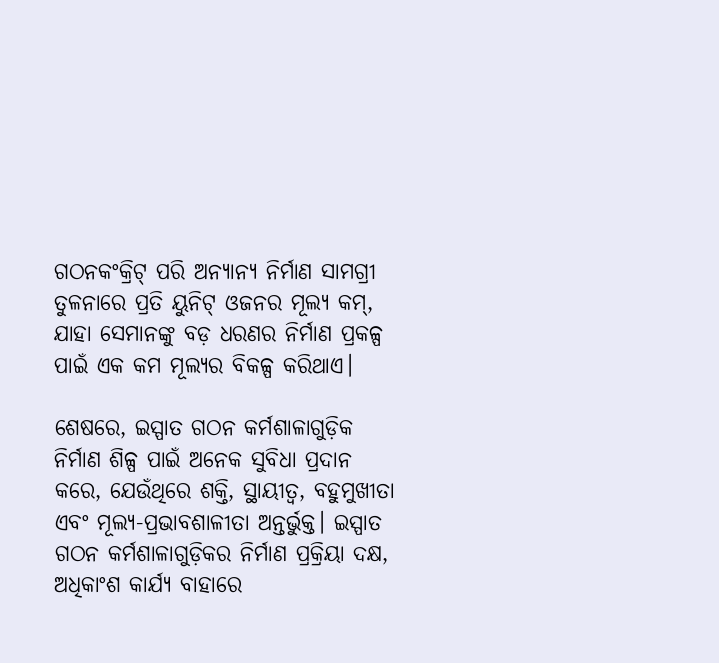ଗଠନକଂକ୍ରିଟ୍ ପରି ଅନ୍ୟାନ୍ୟ ନିର୍ମାଣ ସାମଗ୍ରୀ ତୁଳନାରେ ପ୍ରତି ୟୁନିଟ୍ ଓଜନର ମୂଲ୍ୟ କମ୍, ଯାହା ସେମାନଙ୍କୁ ବଡ଼ ଧରଣର ନିର୍ମାଣ ପ୍ରକଳ୍ପ ପାଇଁ ଏକ କମ ମୂଲ୍ୟର ବିକଳ୍ପ କରିଥାଏ।

ଶେଷରେ, ଇସ୍ପାତ ଗଠନ କର୍ମଶାଳାଗୁଡ଼ିକ ନିର୍ମାଣ ଶିଳ୍ପ ପାଇଁ ଅନେକ ସୁବିଧା ପ୍ରଦାନ କରେ, ଯେଉଁଥିରେ ଶକ୍ତି, ସ୍ଥାୟୀତ୍ୱ, ବହୁମୁଖୀତା ଏବଂ ମୂଲ୍ୟ-ପ୍ରଭାବଶାଳୀତା ଅନ୍ତର୍ଭୁକ୍ତ। ଇସ୍ପାତ ଗଠନ କର୍ମଶାଳାଗୁଡ଼ିକର ନିର୍ମାଣ ପ୍ରକ୍ରିୟା ଦକ୍ଷ, ଅଧିକାଂଶ କାର୍ଯ୍ୟ ବାହାରେ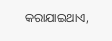କରାଯାଇଥାଏ,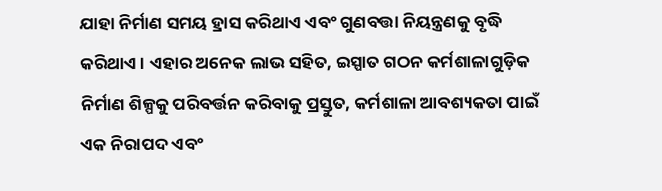ଯାହା ନିର୍ମାଣ ସମୟ ହ୍ରାସ କରିଥାଏ ଏବଂ ଗୁଣବତ୍ତା ନିୟନ୍ତ୍ରଣକୁ ବୃଦ୍ଧି କରିଥାଏ। ଏହାର ଅନେକ ଲାଭ ସହିତ, ଇସ୍ପାତ ଗଠନ କର୍ମଶାଳାଗୁଡ଼ିକ ନିର୍ମାଣ ଶିଳ୍ପକୁ ପରିବର୍ତ୍ତନ କରିବାକୁ ପ୍ରସ୍ତୁତ, କର୍ମଶାଳା ଆବଶ୍ୟକତା ପାଇଁ ଏକ ନିରାପଦ ଏବଂ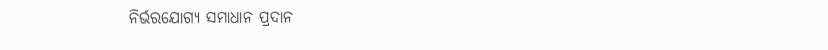ନିର୍ଭରଯୋଗ୍ୟ ସମାଧାନ ପ୍ରଦାନ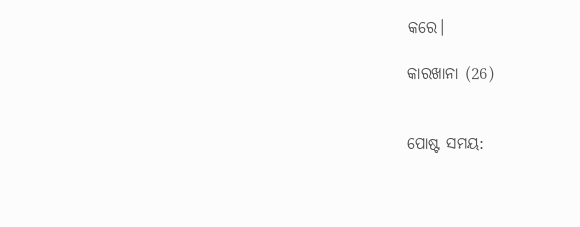କରେ।

କାରଖାନା (26)


ପୋଷ୍ଟ ସମୟ: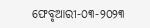ଫେବୃଆରୀ-୦୩-୨୦୨୩